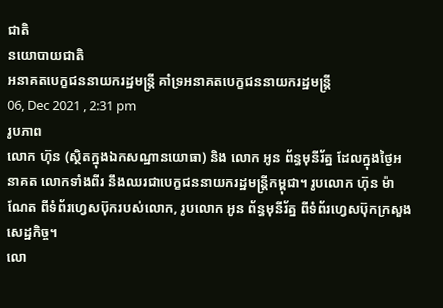ជាតិ
នយោបាយជាតិ
អនាគតបេក្ខជននាយករដ្ឋមន្រ្តី គាំទ្រអនាគតបេក្ខជននាយករដ្ឋមន្រ្តី
06, Dec 2021 , 2:31 pm
រូបភាព
លោក ហ៊ុន (ស្ថិតក្នុងឯកសណ្ឋានយោធា) និង លោក អូន ព័ន្ធមុនីរ័ត្ន ដែលក្នុងថ្ងៃអនាគត លោកទាំងពីរ នឹងឈរជាបេក្ខជននាយករដ្ឋមន្រ្តីកម្ពុជា។ រូបលោក ហ៊ុន ម៉ាណែត ពីទំព័រហ្វេសប៊ុករបស់លោក, រូបលោក អូន ព័ន្ធមុនីរ័ត្ន ពីទំព័រហ្វេសប៊ុកក្រសួងសេដ្ឋកិច្ច។
លោ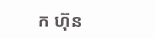ក ហ៊ុន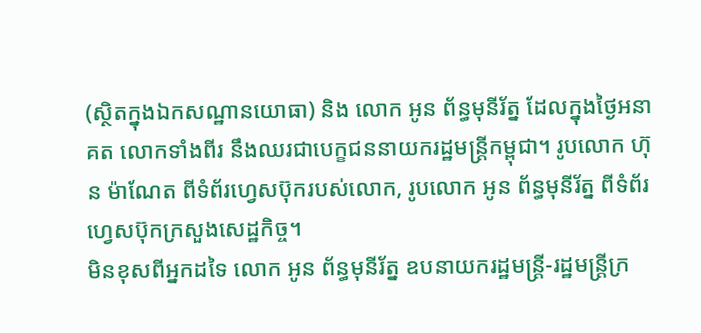(ស្ថិតក្នុងឯកសណ្ឋានយោធា) និង លោក អូន ព័ន្ធមុនីរ័ត្ន ដែលក្នុងថ្ងៃអនាគត លោកទាំងពីរ នឹងឈរជាបេក្ខជននាយករដ្ឋមន្រ្តីកម្ពុជា។ រូបលោក ហ៊ុន ម៉ាណែត ពីទំព័រហ្វេសប៊ុករបស់លោក, រូបលោក អូន ព័ន្ធមុនីរ័ត្ន ពីទំព័រហ្វេសប៊ុកក្រសួងសេដ្ឋកិច្ច។
មិនខុសពីអ្នកដទៃ លោក អូន ព័ន្ធមុនីរ័ត្ន ឧបនាយករដ្ឋមន្រ្តី-រដ្ឋមន្រ្តីក្រ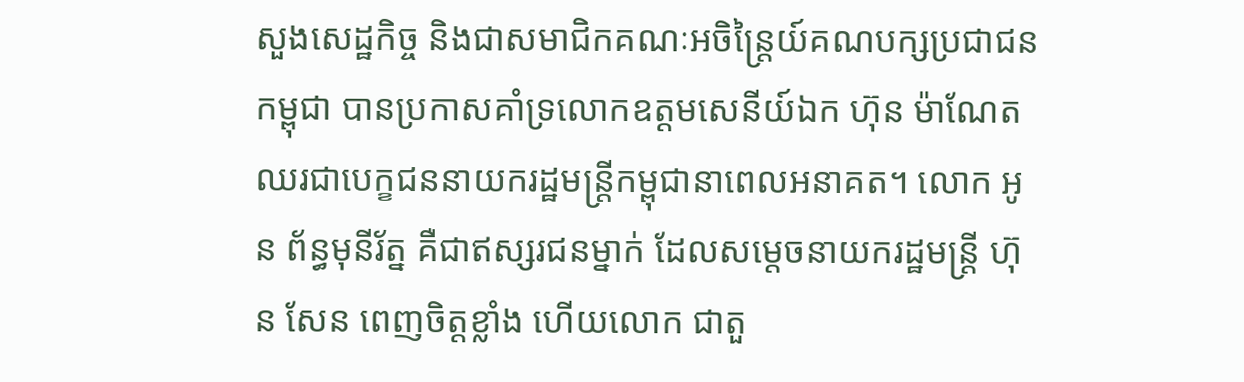សួងសេដ្ឋកិច្ច និងជាសមាជិកគណៈអចិន្ត្រៃយ៍គណបក្សប្រជាជនកម្ពុជា បានប្រកាសគាំទ្រលោកឧត្តមសេនីយ៍ឯក ហ៊ុន ម៉ាណែត ឈរជាបេក្ខជននាយករដ្ឋមន្រ្តីកម្ពុជានាពេលអនាគត។ លោក អូន ព័ន្ធមុនីរ័ត្ន គឺជាឥស្សរជនម្នាក់ ដែលសម្តេចនាយករដ្ឋមន្រ្តី ហ៊ុន សែន ពេញចិត្តខ្លាំង ហើយលោក ជាតួ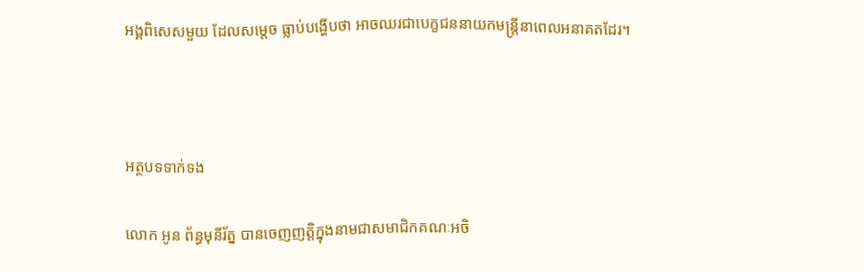អង្គពិសេសមួយ ដែលសម្តេច ធ្លាប់បង្ហើបថា អាចឈរជាបេក្ខជននាយកមន្រ្តីនាពេលអនាគតដែរ។



អត្ថបទទាក់ទង

លោក អូន ព័ន្ធមុនីរ័ត្ន បានចេញញត្តិក្នុងនាមជាសមាជិកគណៈអចិ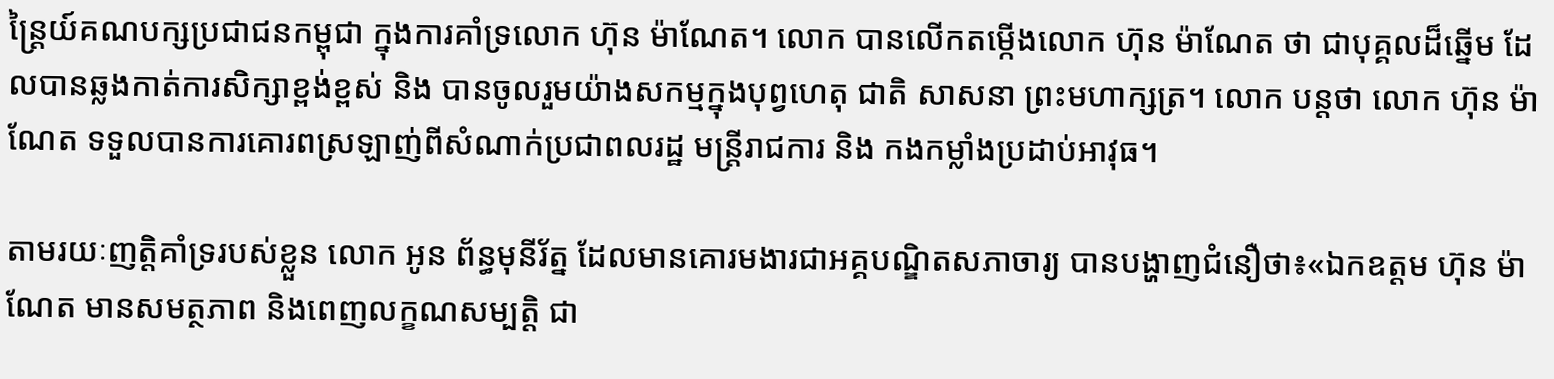ន្រៃ្តយ៍គណបក្សប្រជាជនកម្ពុជា ក្នុងការគាំទ្រលោក ហ៊ុន ម៉ាណែត។ លោក បានលើកតម្កើងលោក ហ៊ុន ម៉ាណែត ថា ជាបុគ្គលដ៏ឆ្នើម ដែលបានឆ្លងកាត់ការសិក្សាខ្ពង់ខ្ពស់ និង បានចូលរួមយ៉ាងសកម្មក្នុងបុព្វហេតុ ជាតិ សាសនា ព្រះមហាក្សត្រ។ លោក បន្តថា លោក ហ៊ុន ម៉ាណែត ទទួលបានការគោរពស្រឡាញ់ពីសំណាក់ប្រជាពលរដ្ឋ មន្រ្តីរាជការ និង កងកម្លាំងប្រដាប់អាវុធ។

តាមរយៈញត្តិគាំទ្ររបស់ខ្លួន លោក អូន ព័ន្ធមុនីរ័ត្ន ដែលមានគោរមងារជាអគ្គបណ្ឌិតសភាចារ្យ បានបង្ហាញជំនឿថា៖«ឯកឧត្តម ហ៊ុន ម៉ាណែត មានសមត្ថភាព និងពេញលក្ខណសម្បត្តិ ជា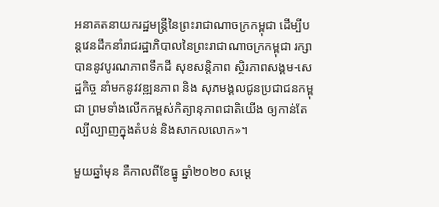អនាគតនាយករដ្ឋមន្រ្តីនៃព្រះរាជាណាចក្រកម្ពុជា ដើម្បីបន្តវេនដឹកនាំរាជរដ្ឋាភិបាលនៃព្រះរាជាណាចក្រកម្ពុជា រក្សាបាននូវបូរណភាពទឹកដី សុខសន្តិភាព ស្ថិរភាពសង្គម-សេដ្ឋកិច្ច នាំមកនូវវឌ្ឍនភាព និង សុភមង្គលជូនប្រជាជនកម្ពុជា ព្រមទាំងលើកកម្ពស់កិត្យានុភាពជាតិយើង ឲ្យកាន់តែល្បីល្បាញក្នុងតំបន់ និងសាកលលោក»។

មួយឆ្នាំមុន គឺកាលពីខែធ្នូ ឆ្នាំ២០២០ សម្តេ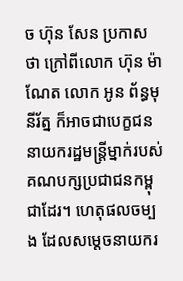ច ហ៊ុន សែន ប្រកាសថា ក្រៅពីលោក ហ៊ុន ម៉ាណែត លោក អូន ព័ន្ធមុនីរ័ត្ន ក៏អាចជាបេក្ខជននាយករដ្ឋមន្រ្តីម្នាក់របស់គណបក្សប្រជាជនកម្ពុជាដែរ។ ហេតុផលចម្បង ដែលសម្តេចនាយករ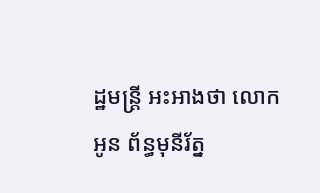ដ្ឋមន្រ្តី អះអាងថា លោក អូន ព័ន្ធមុនីរ័ត្ន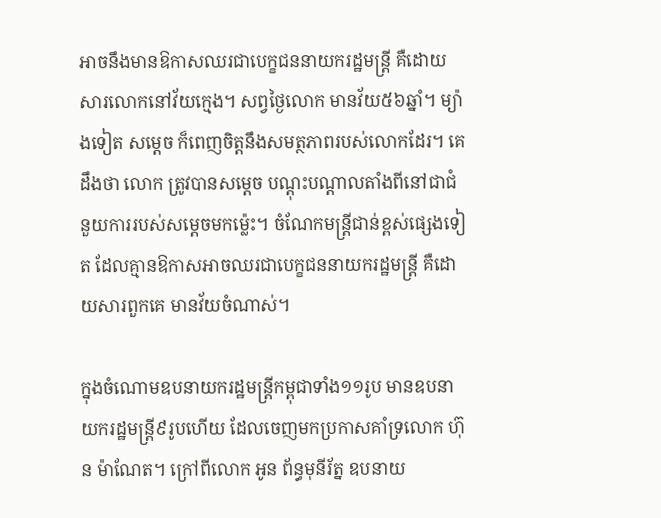អាចនឹងមានឱកាសឈរជាបេក្ខជននាយករដ្ឋមន្រ្តី គឺដោយសារលោកនៅវ័យក្មេង។ សព្វថ្ងៃលោក មានវ័យ៥៦ឆ្នាំ។ ម្យ៉ាងទៀត សម្តេច ក៏ពេញចិត្តនឹងសមត្ថភាពរបស់លោកដែរ។ គេ ដឹងថា លោក ត្រូវបានសម្តេច បណ្តុះបណ្តាលតាំងពីនៅជាជំនួយការរបស់សម្តេចមកម្ល៉េះ។ ចំណែកមន្រ្តីជាន់ខ្ពស់ផ្សេងទៀត ដែលគ្មានឱកាសអាចឈរជាបេក្ខជននាយករដ្ឋមន្រ្តី គឺដោយសារពួកគេ មានវ័យចំណាស់។

ក្នុងចំណោមឧបនាយករដ្ឋមន្រ្តីកម្ពុជាទាំង១១រូប មានឧបនាយករដ្ឋមន្រ្តី៩រូបហើយ ដែលចេញមកប្រកាសគាំទ្រលោក ហ៊ុន ម៉ាណែត។ ក្រៅពីលោក អូន ព័ន្ធមុនីរ័ត្ន ឧបនាយ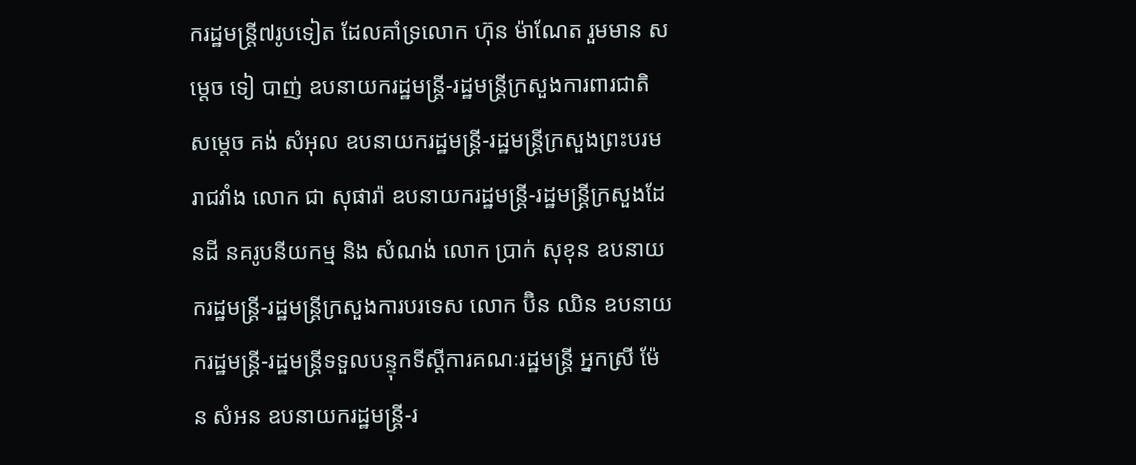ករដ្ឋមន្រ្តី៧រូបទៀត ដែលគាំទ្រលោក ហ៊ុន ម៉ាណែត រួមមាន សម្តេច ទៀ បាញ់ ឧបនាយករដ្ឋមន្រ្តី-រដ្ឋមន្រ្តីក្រសួងការពារជាតិ សម្តេច គង់ សំអុល ឧបនាយករដ្ឋមន្រ្តី-រដ្ឋមន្រ្តីក្រសួងព្រះបរមរាជវាំង លោក ជា សុផារ៉ា ឧបនាយករដ្ឋមន្រ្តី-រដ្ឋមន្រ្តីក្រសួងដែនដី នគរូបនីយកម្ម និង សំណង់ លោក ប្រាក់ សុខុន ឧបនាយករដ្ឋមន្រ្តី-រដ្ឋមន្រ្តីក្រសួងការបរទេស លោក ប៊ិន ឈិន ឧបនាយករដ្ឋមន្រ្តី-រដ្ឋមន្រ្តីទទួលបន្ទុកទីស្តីការគណៈរដ្ឋមន្រ្តី អ្នកស្រី ម៉ែន សំអន ឧបនាយករដ្ឋមន្រ្តី-រ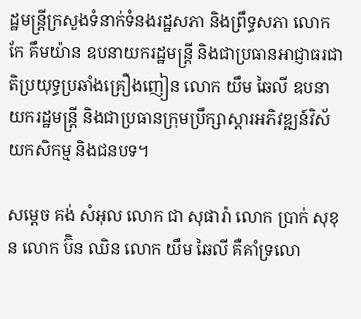ដ្ឋមន្រ្តីក្រសួងទំនាក់ទំនងរដ្ឋសភា និងព្រឹទ្ធសភា លោក កែ គឹមយ៉ាន ឧបនាយករដ្ឋមន្រ្តី និងជាប្រធានអាជ្ញាធរជាតិប្រយុទ្ធប្រឆាំងគ្រឿងញៀន លោក យឹម ឆៃលី ឧបនាយករដ្ឋមន្រ្តី និងជាប្រធានក្រុមប្រឹក្សាស្ដារអភិវឌ្ឍន៍វិស័យកសិកម្ម និងជនបទ។

សម្តេច គង់ សំអុល លោក ជា សុផារ៉ា លោក ប្រាក់ សុខុន លោក ប៊ិន ឈិន លោក យឹម ឆៃលី គឺគាំទ្រលោ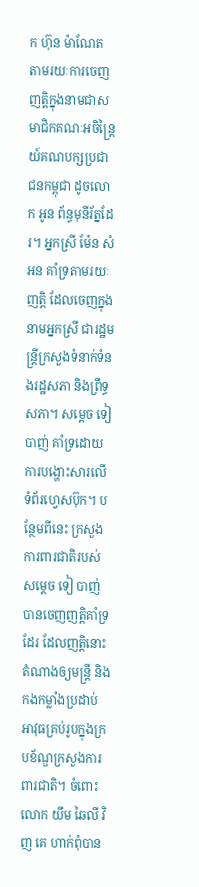ក ហ៊ុន ម៉ាណែត តាមរយៈការចេញញត្តិក្នុងនាមជាសមាជិកគណៈអចិន្រ្តៃយ៍គណបក្សប្រជាជនកម្ពុជា ដូចលោក អូន ព័ន្ធមុនីរ័ត្នដែរ។ អ្នកស្រី ម៉ែន សំអន គាំទ្រតាមរយៈញត្តិ ដែលចេញក្នុងនាមអ្នកស្រី ជារដ្ឋមន្រ្តីក្រសួងទំនាក់ទំនងរដ្ឋសភា និងព្រឹទ្ធសភា។ សម្តេច ទៀ បាញ់ គាំទ្រដោយការបង្ហោះសារលើទំព័រហ្វេសប៊ុក។ បន្ថែមពីនេះ ក្រសួងការពារជាតិរបស់សម្តេច ទៀ បាញ់ បានចេញញត្តិគាំទ្រដែរ ដែលញត្តិនោះ តំណាងឲ្យមន្រ្តី និងកងកម្លាំងប្រដាប់អាវុធគ្រប់រូបក្នុងក្របខ័ណ្ឌក្រសួងការពារជាតិ។ ចំពោះលោក យឹម ឆៃលី វិញ គេ ហាក់ពុំបាន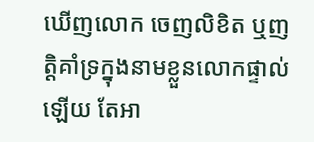ឃើញលោក ចេញលិខិត ឬញត្តិគាំទ្រក្នុងនាមខ្លួនលោកផ្ទាល់ឡើយ តែអា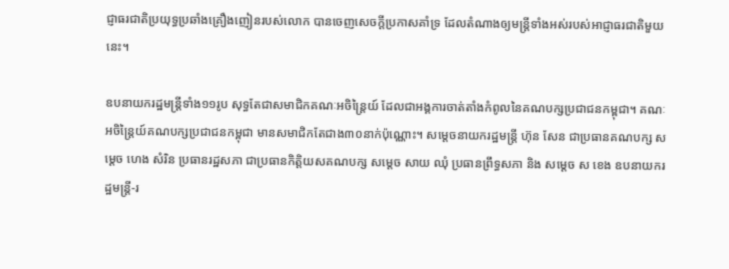ជ្ញាធរជាតិប្រយុទ្ធប្រឆាំងគ្រឿងញៀនរបស់លោក បានចេញសេចក្តីប្រកាសគាំទ្រ ដែលតំណាងឲ្យមន្រ្តីទាំងអស់របស់អាជ្ញាធរជាតិមួយនេះ។

ឧបនាយករដ្ឋមន្រ្តីទាំង១១រូប សុទ្ធតែជាសមាជិកគណៈអចិន្ត្រៃយ៍ ដែលជាអង្គការចាត់តាំងកំពូលនៃគណបក្សប្រជាជនកម្ពុជា។ គណៈអចិន្រៃ្តយ៍គណបក្សប្រជាជនកម្ពុជា មានសមាជិកតែជាង៣០នាក់ប៉ុណ្ណោះ។ សម្តេចនាយករដ្ឋមន្រ្តី ហ៊ុន សែន ជាប្រធានគណបក្ស សម្តេច ហេង សំរិន ប្រធានរដ្ឋសភា ជាប្រធានកិត្តិយសគណបក្ស សម្តេច សាយ ឈុំ ប្រធានព្រឹទ្ធសភា និង សម្តេច ស ខេង ឧបនាយករដ្ឋមន្រ្តី-រ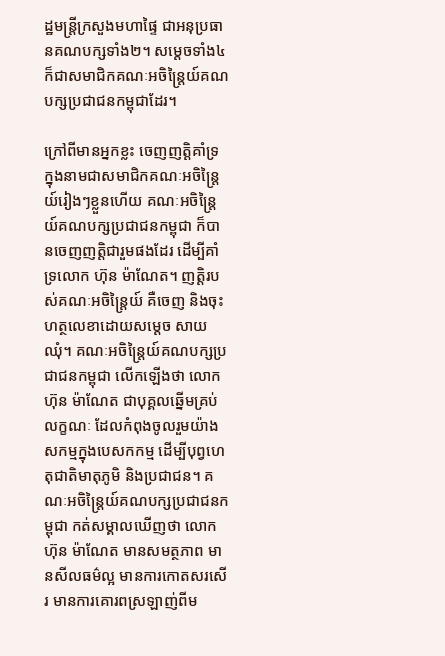ដ្ឋមន្រ្តីក្រសួងមហាផ្ទៃ ជាអនុប្រធានគណបក្សទាំង២។ សម្តេចទាំង៤ ក៏ជាសមាជិកគណៈអចិន្រ្តៃយ៍គណបក្សប្រជាជនកម្ពុជាដែរ។

ក្រៅពីមានអ្នកខ្លះ ចេញញត្តិគាំទ្រក្នុងនាមជាសមាជិកគណៈអចិន្រ្តៃយ៍រៀងៗខ្លួនហើយ គណៈអចិន្រ្តៃយ៍គណបក្សប្រជាជនកម្ពុជា ក៏បានចេញញត្តិជារួមផងដែរ ដើម្បីគាំទ្រលោក ហ៊ុន ម៉ាណែត។ ញត្តិរបស់គណៈអចិន្រៃ្តយ៍ គឺចេញ និងចុះហត្ថលេខាដោយសម្តេច សាយ ឈុំ។ គណៈអចិន្ត្រៃយ៍គណបក្សប្រជាជនកម្ពុជា លើកឡើងថា លោក ហ៊ុន ម៉ាណែត ជាបុគ្គលឆ្នើមគ្រប់លក្ខណៈ ដែលកំពុងចូលរួមយ៉ាងសកម្មក្នុងបេសកកម្ម ដើម្បីបុព្វហេតុជាតិមាតុភូមិ និងប្រជាជន។ គណៈអចិន្ត្រៃយ៍គណបក្សប្រជាជនកម្ពុជា កត់សម្គាលឃើញថា លោក ហ៊ុន ម៉ាណែត មានសមត្ថភាព មានសីលធម៌ល្អ មានការកោតសរសើរ មានការគោរពស្រឡាញ់ពីម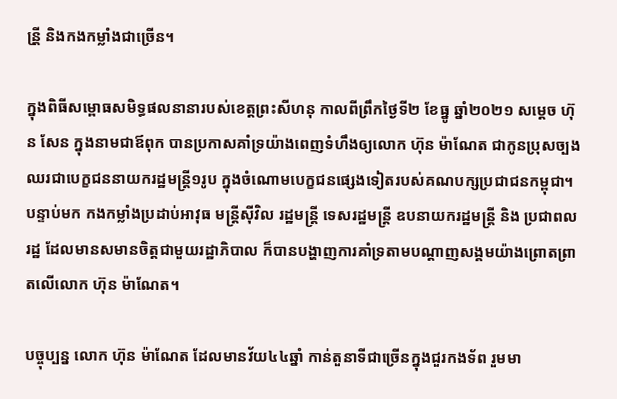ន្រី្ត និងកងកម្លាំងជាច្រើន។

ក្នុងពិធីសម្ពោធសមិទ្ធផលនានារបស់ខេត្តព្រះសីហនុ កាលពីព្រឹកថ្ងៃទី២ ខែធ្នូ ឆ្នាំ២០២១ សម្តេច ហ៊ុន សែន ក្នុងនាមជាឪពុក បានប្រកាសគាំទ្រយ៉ាងពេញទំហឹងឲ្យលោក ហ៊ុន ម៉ាណែត ជាកូនប្រុសច្បង ឈរជាបេក្ខជននាយករដ្ឋមន្រ្តី១រូប ក្នុងចំណោមបេក្ខជនផ្សេងទៀតរបស់គណបក្សប្រជាជនកម្ពុជា។ បន្ទាប់មក កងកម្លាំងប្រដាប់អាវុធ មន្រ្តីស៊ីវិល រដ្ឋមន្រ្តី ទេសរដ្ឋមន្រ្តី ឧបនាយករដ្ឋមន្រ្តី និង ប្រជាពលរដ្ឋ ដែលមានសមានចិត្តជាមួយរដ្ឋាភិបាល ក៏បានបង្ហាញការគាំទ្រតាមបណ្តាញសង្គមយ៉ាងព្រោតព្រាតលើលោក ហ៊ុន ម៉ាណែត។

បច្ចុប្បន្ន លោក ហ៊ុន ម៉ាណែត ដែលមានវ័យ៤៤ឆ្នាំ កាន់តួនាទីជាច្រើនក្នុងជួរកងទ័ព រួមមា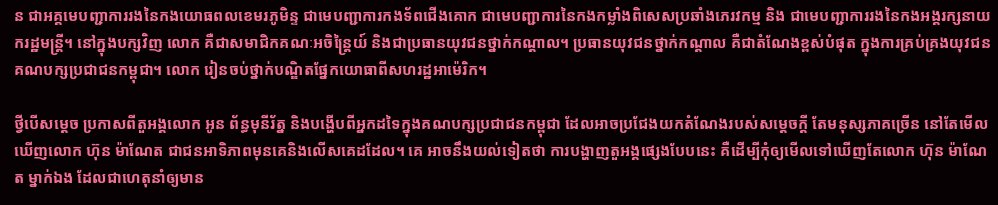ន ជាអគ្គមេបញ្ជាការរងនៃកងយោធពលខេមរភូមិន្ទ ជាមេបញ្ជាការកងទ័ពជើងគោក ជាមេបញ្ជាការនៃកងកម្លាំងពិសេសប្រឆាំងភេរវកម្ម និង ជាមេបញ្ជាការរងនៃកងអង្គរក្សនាយករដ្ឋមន្រ្តី។ នៅក្នុងបក្សវិញ លោក គឺជាសមាជិកគណៈអចិន្ត្រៃយ៍ និងជាប្រធានយុវជនថ្នាក់កណ្តាល។ ប្រធានយុវជនថ្នាក់កណ្តាល គឺជាតំណែងខ្ពស់បំផុត ក្នុងការគ្រប់គ្រងយុវជនគណបក្សប្រជាជនកម្ពុជា។ លោក រៀនចប់ថ្នាក់បណ្ឌិតផ្នែកយោធាពីសហរដ្ឋអាម៉េរិក។

ថ្វីបើសម្តេច ប្រកាសពីតួអង្គលោក អូន ព័ន្ធមុនីរ័ត្ន និងបង្ហើបពីអ្នកដទៃក្នុងគណបក្សប្រជាជនកម្ពុជា ដែលអាចប្រជែងយកតំណែងរបស់សម្តេចក្តី តែមនុស្សភាគច្រើន នៅតែមើលឃើញលោក ហ៊ុន ម៉ាណែត ជាជនអាទិភាពមុនគេនិងលើសគេដដែល។ គេ អាចនឹងយល់ទៀតថា ការបង្ហាញតួអង្គផ្សេងបែបនេះ គឺដើម្បីកុំឲ្យមើលទៅឃើញតែលោក ហ៊ុន ម៉ាណែត ម្នាក់ឯង ដែលជាហេតុនាំឲ្យមាន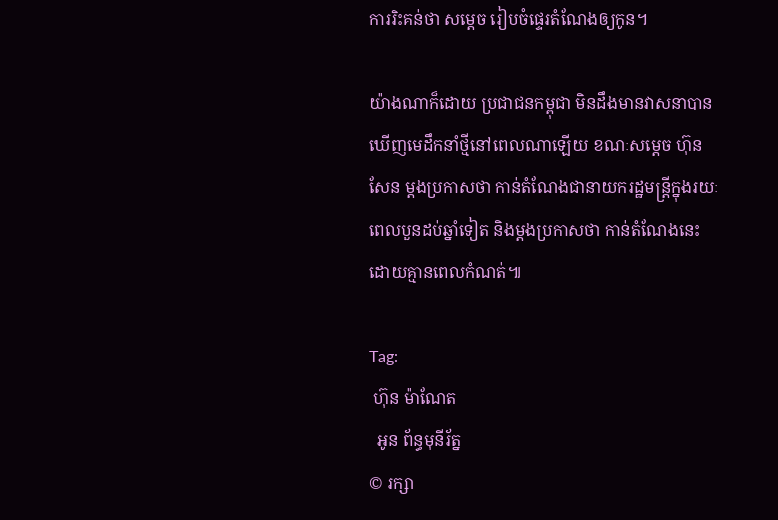ការរិះគន់ថា សម្តេច រៀបចំផ្ទេរតំណែងឲ្យកូន។

យ៉ាងណាក៏ដោយ ប្រជាជនកម្ពុជា មិនដឹងមានវាសនាបានឃើញមេដឹកនាំថ្មីនៅពេលណាឡើយ ខណៈសម្តេច ហ៊ុន សែន ម្តងប្រកាសថា កាន់តំណែងជានាយករដ្ឋមន្រ្តីក្នុងរយៈពេលបួនដប់ឆ្នាំទៀត និងម្តងប្រកាសថា កាន់តំណែងនេះដោយគ្មានពេលកំណត់៕

Tag:
 ហ៊ុន ម៉ាណែត
  អូន ព័ន្ធមុនីរ័ត្ន
© រក្សា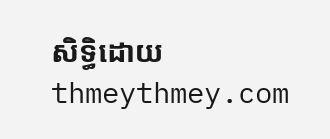សិទ្ធិដោយ thmeythmey.com